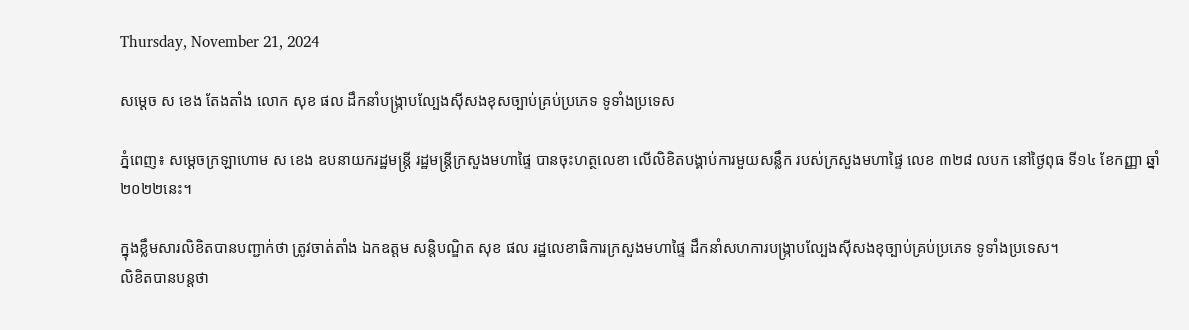Thursday, November 21, 2024

សម្ដេច ស ខេង តែងតាំង លោក សុខ ផល ដឹកនាំបង្ក្រាបល្បែងស៊ីសងខុសច្បាប់គ្រប់ប្រភេទ ទូទាំងប្រទេស

ភ្នំពេញ៖ សម្ដេចក្រឡាហោម ស ខេង ឧបនាយករដ្ឋមន្ត្រី រដ្ឋមន្ត្រីក្រសួងមហាផ្ទៃ បានចុះហត្ថលេខា លើលិខិតបង្គាប់ការមួយសន្លឹក របស់ក្រសួងមហាផ្ទៃ លេខ ៣២៨ លបក នៅថ្ងៃពុធ ទី១៤ ខែកញ្ញា ឆ្នាំ ២០២២នេះ។

ក្នុងខ្លឹមសារលិខិតបានបញ្ជាក់ថា ត្រូវចាត់តាំង ឯកឧត្តម សន្តិបណ្ឌិត សុខ ផល រដ្ឋលេខាធិការក្រសួងមហាផ្ទៃ ដឹកនាំសហការបង្ក្រាបល្បែងស៊ីសងខុច្បាប់គ្រប់ប្រភេទ ទូទាំងប្រទេស។
លិខិតបានបន្តថា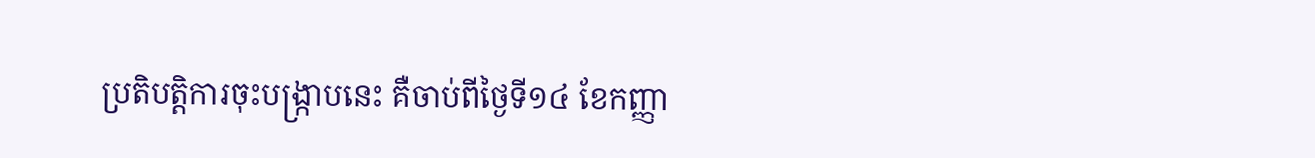ប្រតិបត្តិការចុះបង្ក្រាបនេះ គឺចាប់ពីថ្ងៃទី១៤ ខែកញ្ញា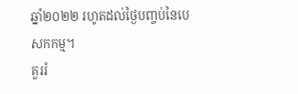ឆ្នាំ២០២២ រហូតដល់ថ្ងៃបញ្ចប់នៃបេសកកម្ម។
គួររំ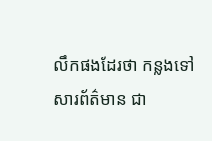លឹកផងដែរថា កន្លងទៅ សារព័ត៌មាន ជា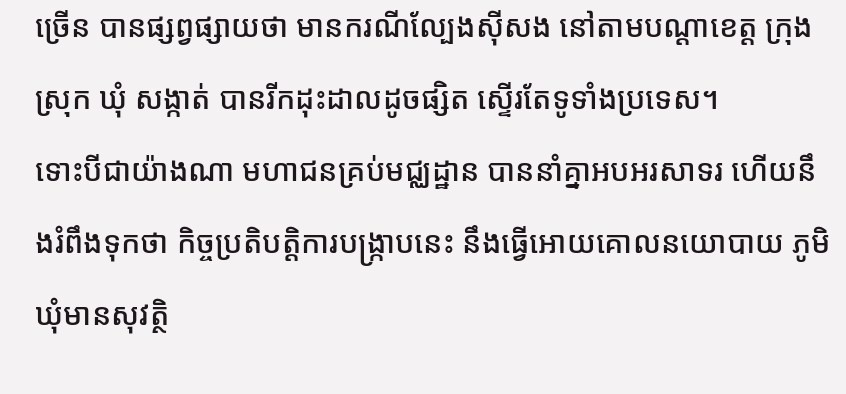ច្រើន បានផ្សព្វផ្សាយថា មានករណីល្បែងស៊ីសង នៅតាមបណ្ដាខេត្ត ក្រុង ស្រុក ឃុំ សង្កាត់ បានរីកដុះដាលដូចផ្សិត ស្ទើរតែទូទាំងប្រទេស។
ទោះបីជាយ៉ាងណា មហាជនគ្រប់មជ្ឈដ្ឋាន បាននាំគ្នាអបអរសាទរ ហើយនឹងរំពឹងទុកថា កិច្ចប្រតិបត្តិការបង្ក្រាបនេះ នឹងធ្វើអោយគោលនយោបាយ ភូមិឃុំមានសុវត្ថិ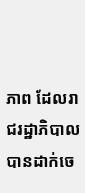ភាព ដែលរាជរដ្ឋាភិបាលបានដាក់ចេ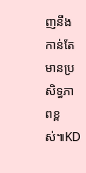ញនឹងកាន់តែមានប្រសិទ្ធភាពខ្ពស់៕KD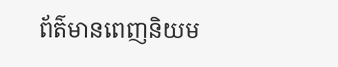ព័ត៌មានពេញនិយម